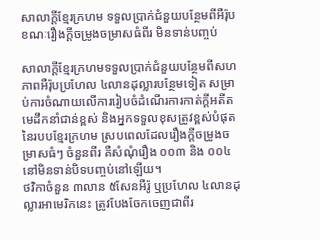សាលាក្ដីខ្មែរក្រហម ទទួលប្រាក់ជំនួយបន្ថែមពីអឺរ៉ុប ខណៈរឿងក្ដីចម្រូងចម្រាសធំពីរ មិនទាន់បញ្ចប់

សាលាក្ដីខ្មែរក្រហមទទួលប្រាក់ជំនួយបន្ថែមពីសហភាពអឺរ៉ុបប្រហែល ៤លានដុល្លារបន្ថែមទៀត សម្រាប់ការចំណាយលើការរៀបចំដំណើរការកាត់ក្ដីអតីតមេដឹកនាំជាន់ខ្ពស់ និងអ្នកទទួលខុសត្រូវខ្ពស់បំផុត នៃរបបខ្មែរក្រហម ស្របពេលដែលរឿងក្តីចម្រូងចម្រាសធំៗ ចំនួនពីរ គឺសំណុំរឿង ០០៣ និង ០០៤ នៅមិនទាន់បិទបញ្ចប់នៅឡើយ។
ថវិកាចំនួន ៣លាន ៥សែនអឺរ៉ូ ឬប្រហែល ៤លានដុល្លារអាមេរិកនេះ ត្រូវបែងចែកចេញជាពីរ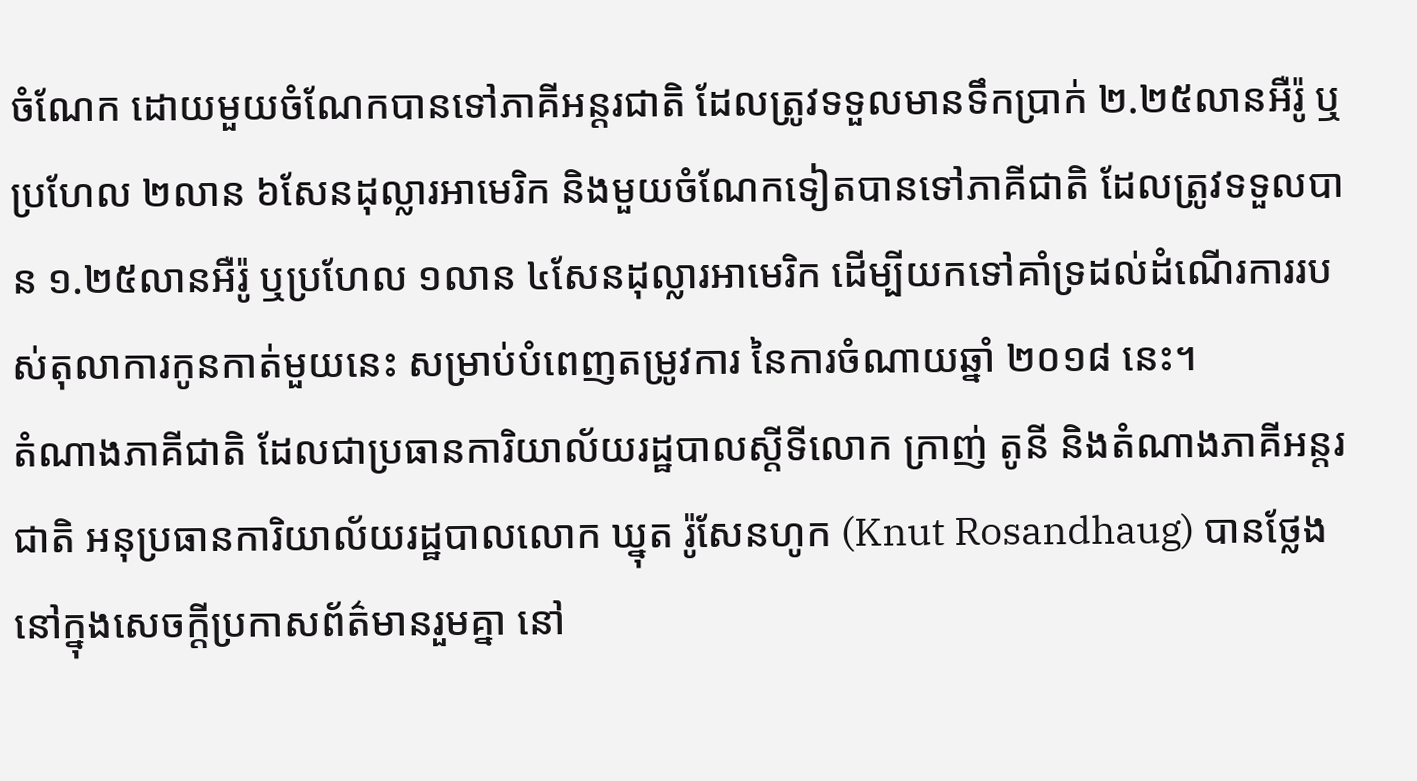ចំណែក ដោយមួយចំណែកបានទៅភាគីអន្តរជាតិ ដែលត្រូវទទួលមានទឹកប្រាក់ ២.២៥លានអឺរ៉ូ ឬប្រហែល ២លាន ៦សែនដុល្លារអាមេរិក និងមួយចំណែកទៀតបានទៅភាគីជាតិ ដែលត្រូវទទួលបាន ១.២៥លានអឺរ៉ូ ឬប្រហែល ១លាន ៤សែនដុល្លារអាមេរិក ដើម្បីយកទៅគាំទ្រដល់ដំណើរការរបស់តុលាការកូនកាត់មួយនេះ សម្រាប់បំពេញតម្រូវការ នៃការចំណាយឆ្នាំ ២០១៨ នេះ។
តំណាងភាគីជាតិ ដែលជាប្រធានការិយាល័យរដ្ឋបាលស្ដីទីលោក ក្រាញ់ តូនី និងតំណាងភាគីអន្តរជាតិ អនុប្រធានការិយាល័យរដ្ឋបាលលោក ឃ្នុត រ៉ូសែនហូក (Knut Rosandhaug) បានថ្លែងនៅក្នុងសេចក្តីប្រកាសព័ត៌មានរួមគ្នា នៅ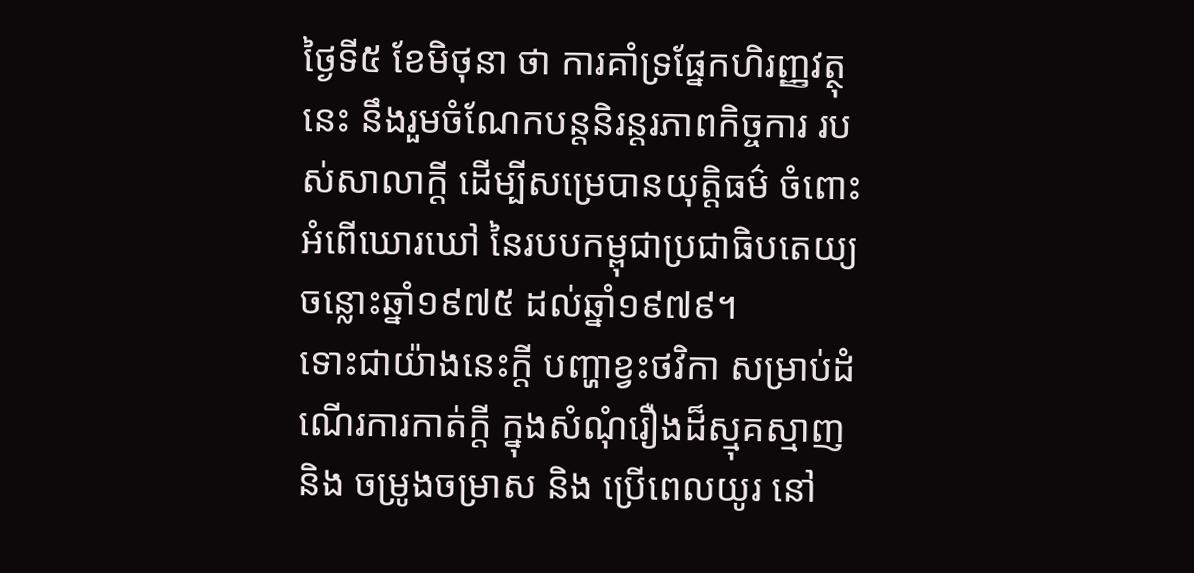ថ្ងៃទី៥ ខែមិថុនា ថា ការគាំទ្រផ្នែកហិរញ្ញវត្ថុនេះ នឹងរួមចំណែកបន្តនិរន្តរភាពកិច្ចការ របស់សាលាក្តី ដើម្បីសម្រេបានយុត្តិធម៌ ចំពោះអំពើឃោរឃៅ នៃរបបកម្ពុជាប្រជាធិបតេយ្យ ចន្លោះឆ្នាំ១៩៧៥ ដល់ឆ្នាំ១៩៧៩។
ទោះជាយ៉ាងនេះក្តី បញ្ហាខ្វះថវិកា សម្រាប់ដំណើរការកាត់ក្តី ក្នុងសំណុំរឿងដ៏ស្មុគស្មាញ និង ចម្រូងចម្រាស និង ប្រើពេលយូរ នៅ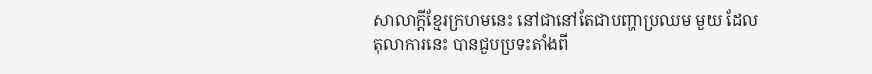សាលាក្តីខ្មែរក្រហមនេះ នៅជានៅតែជាបញ្ហាប្រឈម មួយ ដែលតុលាការនេះ បានជួបប្រទះតាំងពី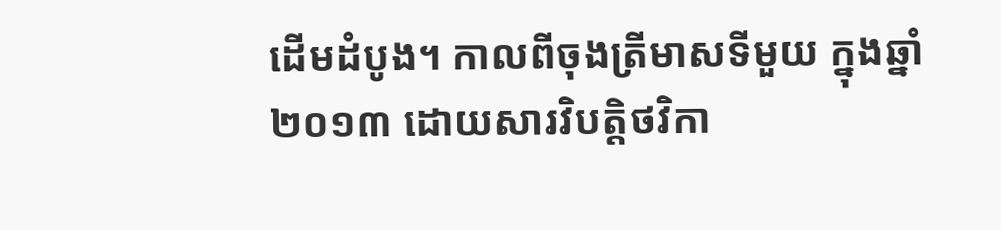ដើមដំបូង។ កាលពីចុងត្រីមាសទីមួយ ក្នុងឆ្នាំ ២០១៣ ដោយសារវិបត្តិថវិកា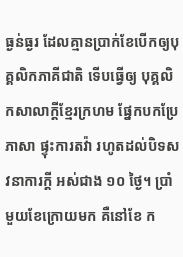ធ្ងន់ធ្ងរ ដែលគ្មានប្រាក់ខែបើកឲ្យបុគ្គលិកភាគីជាតិ ទើបធ្វើឲ្យ បុគ្គលិកសាលាក្តីខ្មែរក្រហម ផ្នែកបកប្រែភាសា ផ្ទុះការតវ៉ា រហូតដល់បិទសវនាការក្តី អស់ជាង ១០ ថ្ងៃ។ ប្រាំមួយខែក្រោយមក គឺនៅខែ ក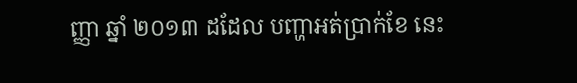ញ្ញា ឆ្នាំ ២០១៣ ដដែល បញ្ហាអត់ប្រាក់ខែ នេះ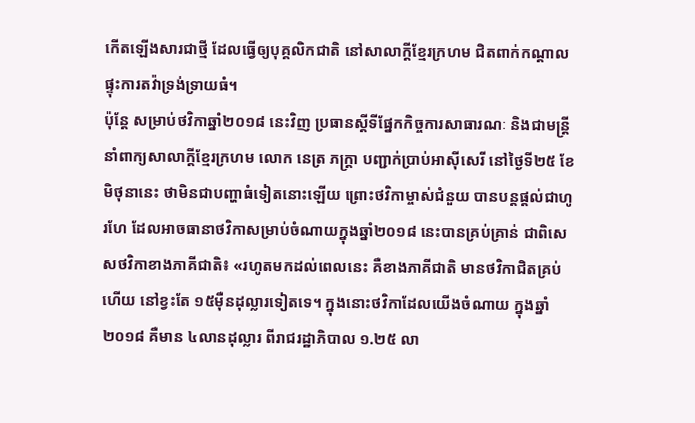កើតឡើងសារជាថ្មី ដែលធ្វើឲ្យបុគ្គលិកជាតិ នៅសាលាក្តីខ្មែរក្រហម ជិតពាក់កណ្តាល ផ្ទុះការតវ៉ាទ្រង់ទ្រាយធំ។
ប៉ុន្តែ សម្រាប់ថវិកាឆ្នាំ២០១៨ នេះវិញ ប្រធានស្ដីទីផ្នែកកិច្ចការសាធារណៈ និងជាមន្ដ្រីនាំពាក្យសាលាក្ដីខ្មែរក្រហម លោក នេត្រ ភក្ត្រា បញ្ជាក់ប្រាប់អាស៊ីសេរី នៅថ្ងៃទី២៥ ខែមិថុនានេះ ថាមិនជាបញ្ហាធំទៀតនោះឡើយ ព្រោះថវិកាម្ចាស់ជំនួយ បានបន្តផ្ដល់ជាហូរហែ ដែលអាចធានាថវិកាសម្រាប់ចំណាយក្នុងឆ្នាំ២០១៨ នេះបានគ្រប់គ្រាន់ ជាពិសេសថវិកាខាងភាគីជាតិ៖ «រហូតមកដល់ពេលនេះ គឺខាងភាគីជាតិ មានថវិកាជិតគ្រប់ហើយ នៅខ្វះតែ ១៥ម៉ឺនដុល្លារទៀតទេ។ ក្នុងនោះថវិកាដែលយើងចំណាយ ក្នុងឆ្នាំ២០១៨ គឺមាន ៤លានដុល្លារ ពីរាជរដ្ឋាភិបាល ១.២៥ លា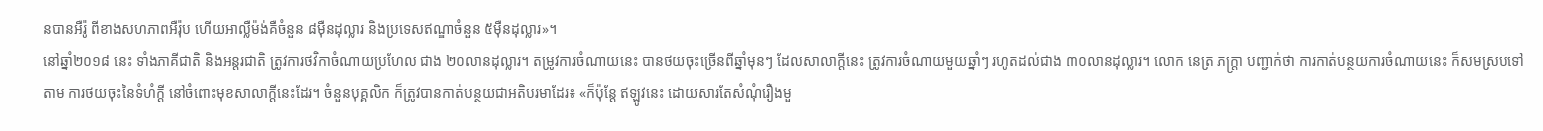នបានអឺរ៉ូ ពីខាងសហភាពអឺរ៉ុប ហើយអាល្លឺម៉ង់គឺចំនួន ៨ម៉ឺនដុល្លារ និងប្រទេសឥណ្ឌាចំនួន ៥ម៉ឺនដុល្លារ»។
នៅឆ្នាំ២០១៨ នេះ ទាំងភាគីជាតិ និងអន្តរជាតិ ត្រូវការថវិកាចំណាយប្រហែល ជាង ២០លានដុល្លារ។ តម្រូវការចំណាយនេះ បានថយចុះច្រើនពីឆ្នាំមុនៗ ដែលសាលាក្ដីនេះ ត្រូវការចំណាយមួយឆ្នាំៗ រហូតដល់ជាង ៣០លានដុល្លារ។ លោក នេត្រ ភក្ត្រា បញ្ជាក់ថា ការកាត់បន្ថយការចំណាយនេះ ក៏សមស្របទៅតាម ការថយចុះនៃទំហំក្ដី នៅចំពោះមុខសាលាក្តីនេះដែរ។ ចំនួនបុគ្គលិក ក៏ត្រូវបានកាត់បន្ថយជាអតិបរមាដែរ៖ «ក៏ប៉ុន្តែ ឥឡូវនេះ ដោយសារតែសំណុំរឿងមួ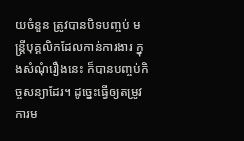យចំនួន ត្រូវបានបិទបញ្ចប់ មន្ត្រីបុគ្គលិកដែលកាន់ការងារ ក្នុងសំណុំរឿងនេះ ក៏បានបញ្ចប់កិច្ចសន្យាដែរ។ ដូច្នេះធ្វើឲ្យតម្រូវការម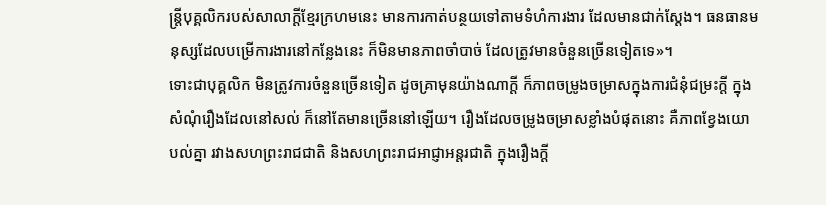ន្ត្រីបុគ្គលិករបស់សាលាក្ដីខ្មែរក្រហមនេះ មានការកាត់បន្ថយទៅតាមទំហំការងារ ដែលមានជាក់ស្ដែង។ ធនធានមនុស្សដែលបម្រើការងារនៅកន្លែងនេះ ក៏មិនមានភាពចាំបាច់ ដែលត្រូវមានចំនួនច្រើនទៀតទេ»។
ទោះជាបុគ្គលិក មិនត្រូវការចំនួនច្រើនទៀត ដូចគ្រាមុនយ៉ាងណាក្តី ក៏ភាពចម្រូងចម្រាសក្នុងការជំនុំជម្រះក្តី ក្នុងសំណុំរឿងដែលនៅសល់ ក៏នៅតែមានច្រើននៅឡើយ។ រឿងដែលចម្រូងចម្រាសខ្លាំងបំផុតនោះ គឺភាពខ្វែងយោបល់គ្នា រវាងសហព្រះរាជជាតិ និងសហព្រះរាជអាជ្ញាអន្តរជាតិ ក្នុងរឿងក្តី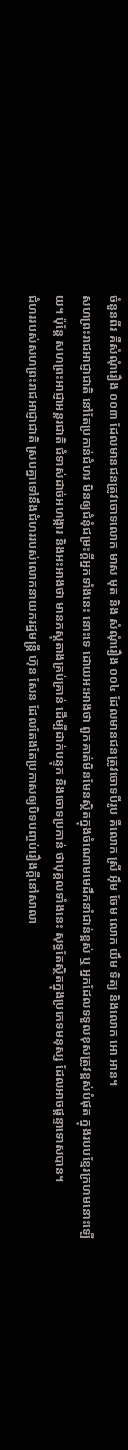ចំនួនពីរ គឺសំណុំរឿង ០០៣ ដែលមានជនត្រូវចោទលោក មាស មុត និង សំណុំរឿង ០០៤ ដែលមានជនត្រូវចោទបីរូប គឺលោក ស្រី អ៊ឹម ចែម លោក យឹម ទិត្យ និងលោក អោ អាន។
សហព្រះរាជអាជ្ញាជាតិ នៅតែប្រកាន់ជំហរ មិនឲ្យជំនុំជម្រះក្តីអ្នកទាំងនេះ នោះទេ ដោយអះអាងថា ពួកគាត់មិនមែនស្ថិតក្នុងចំណោមមេដឹកនាំជាន់ខ្ពស់ ឬ អ្នកដែលទទួលខុសត្រូវខ្ពស់បំផុត ក្នុងរបបខ្មែរក្រហមនោះឡើយ។ ប៉ុន្តែ សហព្រះអាជ្ញាអន្តរជាតិ ជំទាស់ដាច់អហង្ការ និងអះអាងថា មានភស្តុតាងគ្រប់គ្រាន់ ដើម្បីដាក់បន្ទុក និងចោទប្រកាន់ ថាបុគ្គលទាំងនេះ សុទ្ធតែស្ថិតក្នុងប្រភេទមនុស្ស ដែលអាចផ្ដន្ទាទោសបាន។
ជំហររបស់សហព្រះរាជអាជ្ញាជាតិ ស្របគ្នាទៅនឹងជំហររបស់លោកនាយករដ្ឋមន្ត្រី ហ៊ុន សែន ដែលតែងតែប្រកាសឲ្យបិទបញ្ចប់រឿងក្តីនៅសាលា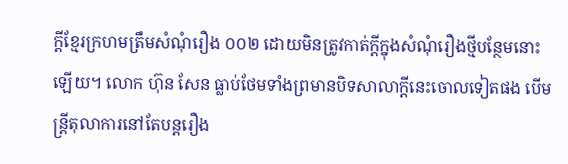ក្ដីខ្មែរក្រហមត្រឹមសំណុំរឿង ០០២ ដោយមិនត្រូវកាត់ក្ដីក្នុងសំណុំរឿងថ្មីបន្ថែមនោះឡើយ។ លោក ហ៊ុន សែន ធ្លាប់ថែមទាំងព្រមានបិទសាលាក្ដីនេះចោលទៀតផង បើមន្ត្រីតុលាការនៅតែបន្តរឿង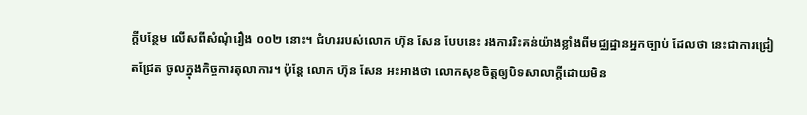ក្ដីបន្ថែម លើសពីសំណុំរឿង ០០២ នោះ។ ជំហររបស់លោក ហ៊ុន សែន បែបនេះ រងការរិះគន់យ៉ាងខ្លាំងពីមជ្ឈដ្ឋានអ្នកច្បាប់ ដែលថា នេះជាការជ្រៀតជ្រែត ចូលក្នុងកិច្ចការតុលាការ។ ប៉ុន្តែ លោក ហ៊ុន សែន អះអាងថា លោកសុខចិត្តឲ្យបិទសាលាក្ដីដោយមិន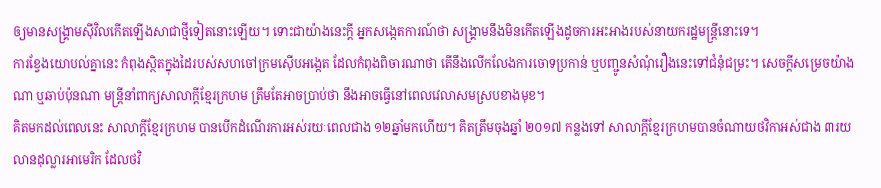ឲ្យមានសង្គ្រាមស៊ីវិលកើតឡើងសាជាថ្មីទៀតនោះឡើយ។ ទោះជាយ៉ាងនេះក្តី អ្នកសង្កេតការណ៍ថា សង្គ្រាមនឹងមិនកើតឡើងដូចការអះអាងរបស់នាយករដ្ឋមន្ត្រីនោះទេ។
ការខ្វែងយោបល់គ្នានេះ កំពុងស្ថិតក្នុងដៃរបស់សហចៅក្រមស៊ើបអង្កេត ដែលកំពុងពិចារណាថា តើនឹងលើកលែងការចោទប្រកាន់ ឬបញ្ជូនសំណុំរឿងនេះទៅជំនុំជម្រះ។ សេចក្តីសម្រេចយ៉ាងណា ឬឆាប់ប៉ុនណា មន្ត្រីនាំពាក្យសាលាក្តីខ្មែរក្រហម ត្រឹមតែអាចប្រាប់ថា នឹងអាចធ្វើនៅពេលវេលាសមស្របខាងមុខ។
គិតមកដល់ពេលនេះ សាលាក្តីខ្មែរក្រហម បានបើកដំណើរការអស់រយៈពេលជាង ១២ឆ្នាំមកហើយ។ គិតត្រឹមចុងឆ្នាំ ២០១៧ កន្លងទៅ សាលាក្ដីខ្មែរក្រហមបានចំណាយថវិកាអស់ជាង ៣រយលានដុល្លារអាមេរិក ដែលថវិ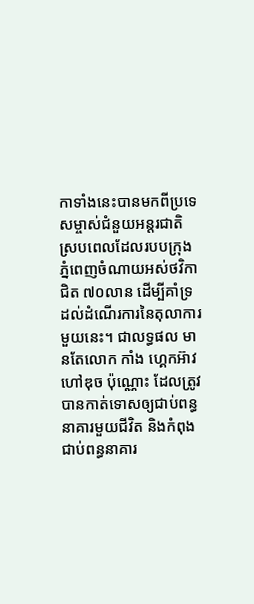កាទាំងនេះបានមកពីប្រទេសម្ចាស់ជំនួយអន្តរជាតិ ស្របពេលដែលរបបក្រុងភ្នំពេញចំណាយអស់ថវិកាជិត ៧០លាន ដើម្បីគាំទ្រដល់ដំណើរការនៃតុលាការមួយនេះ។ ជាលទ្ធផល មានតែលោក កាំង ហ្គេកអ៊ាវ ហៅឌុច ប៉ុណ្ណោះ ដែលត្រូវបានកាត់ទោសឲ្យជាប់ពន្ធនាគារមួយជីវិត និងកំពុងជាប់ពន្ធនាគារ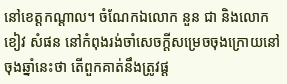នៅខេត្តកណ្ដាល។ ចំណែកឯលោក នួន ជា និងលោក ខៀវ សំផន នៅកំពុងរង់ចាំសេចក្ដីសម្រេចចុងក្រោយនៅចុងឆ្នាំនេះថា តើពួកគាត់នឹងត្រូវផ្ដ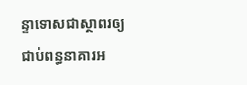ន្ទាទោសជាស្ថាពរឲ្យជាប់ពន្ធនាគារអ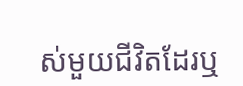ស់មួយជីវិតដែរឬ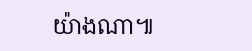យ៉ាងណា៕